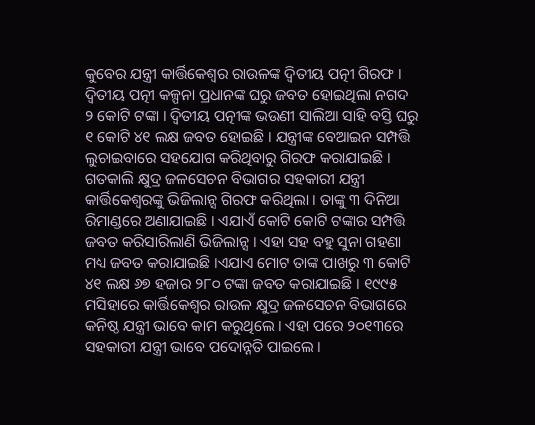କୁବେର ଯନ୍ତ୍ରୀ କାର୍ତ୍ତିକେଶ୍ୱର ରାଉଳଙ୍କ ଦ୍ୱିତୀୟ ପତ୍ନୀ ଗିରଫ । ଦ୍ୱିତୀୟ ପତ୍ନୀ କଳ୍ପନା ପ୍ରଧାନଙ୍କ ଘରୁ ଜବତ ହୋଇଥିଲା ନଗଦ ୨ କୋଟି ଟଙ୍କା । ଦ୍ୱିତୀୟ ପତ୍ନୀଙ୍କ ଭଉଣୀ ସାଲିଆ ସାହି ବସ୍ତି ଘରୁ ୧ କୋଟି ୪୧ ଲକ୍ଷ ଜବତ ହୋଇଛି । ଯନ୍ତ୍ରୀଙ୍କ ବେଆଇନ ସମ୍ପତ୍ତି ଲୁଚାଇବାରେ ସହଯୋଗ କରିଥିବାରୁ ଗିରଫ କରାଯାଇଛି । ଗତକାଲି କ୍ଷୁଦ୍ର ଜଳସେଚନ ବିଭାଗର ସହକାରୀ ଯନ୍ତ୍ରୀ କାର୍ତ୍ତିକେଶ୍ୱରଙ୍କୁ ଭିଜିଲାନ୍ସ ଗିରଫ କରିଥିଲା । ତାଙ୍କୁ ୩ ଦିନିଆ ରିମାଣ୍ଡରେ ଅଣାଯାଇଛି । ଏଯାଏଁ କୋଟି କୋଟି ଟଙ୍କାର ସମ୍ପତ୍ତି ଜବତ କରିସାରିଲାଣି ଭିଜିଲାନ୍ସ । ଏହା ସହ ବହୁ ସୁନା ଗହଣା ମଧ୍ୟ ଜବତ କରାଯାଇଛି ।ଏଯାଏ ମୋଟ ତାଙ୍କ ପାଖରୁ ୩ କୋଟି ୪୧ ଲକ୍ଷ ୬୭ ହଜାର ୨୮୦ ଟଙ୍କା ଜବତ କରାଯାଇଛି । ୧୯୯୫ ମସିହାରେ କାର୍ତ୍ତିକେଶ୍ୱର ରାଉଳ କ୍ଷୁଦ୍ର ଜଳସେଚନ ବିଭାଗରେ କନିଷ୍ଠ ଯନ୍ତ୍ରୀ ଭାବେ କାମ କରୁଥିଲେ । ଏହା ପରେ ୨୦୧୩ରେ ସହକାରୀ ଯନ୍ତ୍ରୀ ଭାବେ ପଦୋନ୍ନତି ପାଇଲେ ।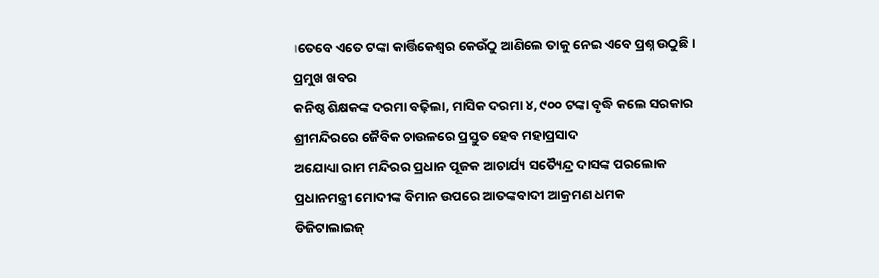।ତେବେ ଏତେ ଟଙ୍କା କାର୍ତ୍ତିକେଶ୍ୱର କେଉଁଠୁ ଆଣିଲେ ତାକୁ ନେଇ ଏବେ ପ୍ରଶ୍ନ ଉଠୁଛି ।
ପ୍ରମୁଖ ଖବର
କନିଷ୍ଠ ଶିକ୍ଷକଙ୍କ ଦରମା ବଢ଼ିଲା, ମାସିକ ଦରମା ୪, ୯୦୦ ଟଙ୍କା ବୃଦ୍ଧି କଲେ ସରକାର
ଶ୍ରୀମନ୍ଦିରରେ ଜୈବିକ ଚାଉଳରେ ପ୍ରସ୍ତୁତ ହେବ ମହାପ୍ରସାଦ
ଅଯୋଧ୍ୟା ରାମ ମନ୍ଦିରର ପ୍ରଧାନ ପୂଜକ ଆଚାର୍ଯ୍ୟ ସତ୍ୟୈନ୍ଦ୍ର ଦାସଙ୍କ ପରଲୋକ
ପ୍ରଧାନମନ୍ତ୍ରୀ ମୋଦୀଙ୍କ ବିମାନ ଉପରେ ଆତଙ୍କବାଦୀ ଆକ୍ରମଣ ଧମକ
ଡିଜିଟାଲାଇଜ୍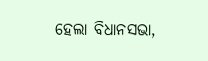ହେଲା ବିଧାନସଭା,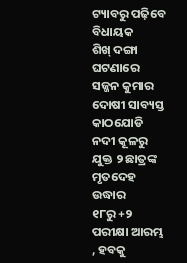ଟ୍ୟାବରୁ ପଢ଼ିବେ ବିଧାୟକ
ଶିଖ୍ ଦଙ୍ଗା ଘଟଣାରେ ସଜ୍ଜନ କୁମାର ଦୋଷୀ ସାବ୍ୟସ୍ତ
କାଠଯୋଡି ନଦୀ କୂଳରୁ ଯୁକ୍ତ ୨ ଛାତ୍ରଙ୍କ ମୃତଦେହ ଉଦ୍ଧାର
୧୮ରୁ +୨ ପରୀକ୍ଷା ଆରମ୍ଭ , ହବକୁ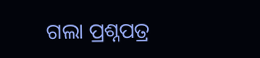ଗଲା ପ୍ରଶ୍ନପତ୍ର